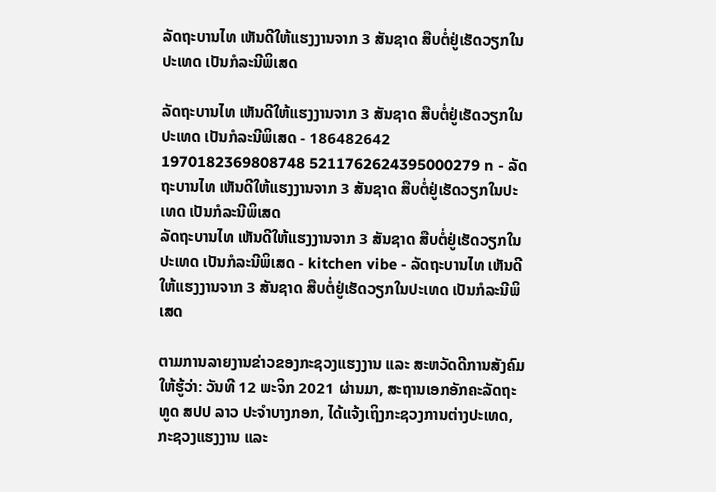ລັດຖະບານໄທ ເຫັນດີໃຫ້ແຮງງານຈາກ 3 ສັນຊາດ ສືບຕໍ່ຢູ່ເຮັດວຽກໃນປະເທດ ເປັນກໍລະນີພິເສດ

ລັດຖະບານໄທ ເຫັນດີໃຫ້ແຮງງານຈາກ 3 ສັນຊາດ ສືບຕໍ່ຢູ່ເຮັດວຽກໃນປະເທດ ເປັນກໍລະນີພິເສດ - 186482642 1970182369808748 5211762624395000279 n - ລັດຖະບານໄທ ເຫັນດີໃຫ້ແຮງງານຈາກ 3 ສັນຊາດ ສືບຕໍ່ຢູ່ເຮັດວຽກໃນປະເທດ ເປັນກໍລະນີພິເສດ
ລັດຖະບານໄທ ເຫັນດີໃຫ້ແຮງງານຈາກ 3 ສັນຊາດ ສືບຕໍ່ຢູ່ເຮັດວຽກໃນປະເທດ ເປັນກໍລະນີພິເສດ - kitchen vibe - ລັດຖະບານໄທ ເຫັນດີໃຫ້ແຮງງານຈາກ 3 ສັນຊາດ ສືບຕໍ່ຢູ່ເຮັດວຽກໃນປະເທດ ເປັນກໍລະນີພິເສດ

ຕາມການລາຍງານຂ່າວຂອງກະຊວງແຮງງານ ແລະ ສະຫວັດດີການສັງຄົມໃຫ້ຮູ້ວ່າ: ວັນທີ 12 ພະຈິກ 2021 ຜ່ານມາ, ສະຖານເອກອັກຄະລັດຖະທູດ ສປປ ລາວ ປະຈຳບາງກອກ, ໄດ້ແຈ້ງເຖິງກະຊວງການຕ່າງປະເທດ, ກະຊວງແຮງງານ ແລະ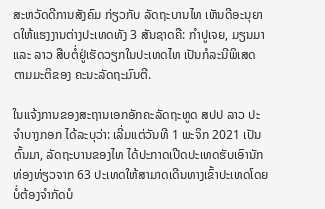ສະຫວັດດີການສັງຄົມ ກ່ຽວກັບ ລັດຖະບານໄທ ເຫັນດີອະນຸຍາດໃຫ້ແຮງງານຕ່າງປະເທດທັງ 3 ສັນຊາດຄື: ກຳປູເຈຍ, ມຽນມາ ແລະ ລາວ ສືບຕໍ່ຢູ່ເຮັດວຽກໃນປະເທດໄທ ເປັນກໍລະນີພິເສດ ຕາມມະຕິຂອງ ຄະນະລັດຖະມົນຕີ.

ໃນແຈ້ງການຂອງສະຖານເອກອັກຄະລັດຖະທູດ ສປປ ລາວ ປະຈຳບາງກອກ ໄດ້ລະບຸວ່າ: ເລີ່ມແຕ່ວັນທີ 1 ພະຈິກ 2021 ເປັນຕົ້ນມາ, ລັດຖະບານຂອງໄທ ໄດ້ປະກາດເປີດປະເທດຮັບເອົານັກທ່ອງທ່ຽວຈາກ 63 ປະເທດໃຫ້ສາມາດເດີນທາງເຂົ້າປະເທດໂດຍບໍ່ຕ້ອງຈຳກັດບໍ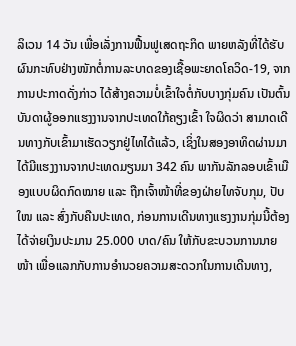ລິເວນ 14 ວັນ ເພື່ອເລັ່ງການຟື້ນຟູເສດຖະກິດ ພາຍຫລັງທີ່ໄດ້ຮັບຜົນກະທົບຢ່າງໜັກຕໍ່ການລະບາດຂອງເຊື້ອພະຍາດໂຄວິດ-19, ຈາກການປະກາດດັ່ງກ່າວ ໄດ້ສ້າງຄວາມບໍ່ເຂົ້າໃຈຕໍ່ກັບບາງກຸ່ມຄົນ ເປັນຕົ້ນ ບັນດາຜູ້ອອກແຮງງານຈາກປະເທດໃກ້ຄຽງເຂົ້າ ໃຈຜິດວ່າ ສາມາດເດີນທາງກັບເຂົ້າມາເຮັດວຽກຢູ່ໄທໄດ້ແລ້ວ, ເຊິ່ງໃນສອງອາທິດຜ່ານມາ ໄດ້ມີແຮງງານຈາກປະເທດມຽນມາ 342 ຄົນ ພາກັນລັກລອບເຂົ້າເມືອງແບບຜິດກົດໝາຍ ແລະ ຖືກເຈົ້າໜ້າທີ່ຂອງຝ່າຍໄທຈັບກຸມ, ປັບໃໜ ແລະ ສົ່ງກັບຄືນປະເທດ, ກ່ອນການເດີນທາງແຮງງານກຸ່ມນີ້ຕ້ອງໄດ້ຈ່າຍເງິນປະມານ 25.000 ບາດ/ຄົນ ໃຫ້ກັບຂະບວນການນາຍໜ້າ ເພື່ອແລກກັບການອໍານວຍຄວາມສະດວກໃນການເດີນທາງ,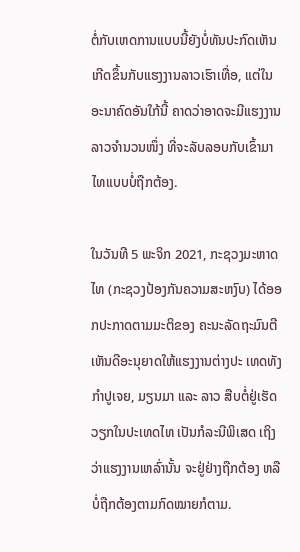ຕໍ່ກັບເຫດການແບບນີ້ຍັງບໍ່ທັນປະກົດເຫັນເກີດຂຶ້ນກັບແຮງງານລາວເຮົາເທື່ອ, ແຕ່ໃນອະນາຄົດອັນໃກ້ນີ້ ຄາດວ່າອາດຈະມີແຮງງານລາວຈຳນວນໜຶ່ງ ທີ່ຈະລັບລອບກັບເຂົ້າມາໄທແບບບໍ່ຖືກຕ້ອງ.

ໃນວັນທີ 5 ພະຈິກ 2021, ກະຊວງມະຫາດໄທ (ກະຊວງປ້ອງກັນຄວາມສະຫງົບ) ໄດ້ອອກປະກາດຕາມມະຕິຂອງ ຄະນະລັດຖະມົນຕີ ເຫັນດີອະນຸຍາດໃຫ້ແຮງງານຕ່າງປະ ເທດທັງ ກຳປູເຈຍ, ມຽນມາ ແລະ ລາວ ສືບຕໍ່ຢູ່ເຮັດວຽກໃນປະເທດໄທ ເປັນກໍລະນີພິເສດ ເຖິງວ່າແຮງງານເຫລົ່ານັ້ນ ຈະຢູ່ຢ່າງຖືກຕ້ອງ ຫລື ບໍ່ຖືກຕ້ອງຕາມກົດໝາຍກໍຕາມ.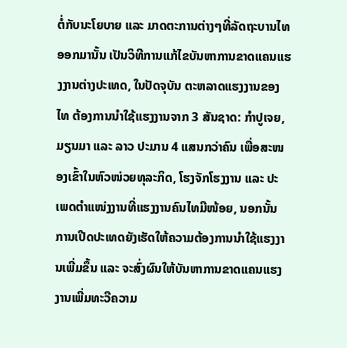ຕໍ່ກັບນະໂຍບາຍ ແລະ ມາດຕະການຕ່າງໆທີ່ລັດຖະບານໄທ ອອກມານັ້ນ ເປັນວິທີການແກ້ໄຂບັນຫາການຂາດແຄນແຮງງານຕ່າງປະເທດ, ໃນປັດຈຸບັນ ຕະຫລາດແຮງງານຂອງໄທ ຕ້ອງການນຳໃຊ້ແຮງງານຈາກ 3 ສັນຊາດ: ກຳປູເຈຍ, ມຽນມາ ແລະ ລາວ ປະມານ 4 ແສນກວ່າຄົນ ເພື່ອສະໜອງເຂົ້າໃນຫົວໜ່ວຍທຸລະກິດ, ໂຮງຈັກໂຮງງານ ແລະ ປະເພດຕຳແໜ່ງງານທີ່ແຮງງານຄົນໄທມີໜ້ອຍ, ນອກນັ້ນ ການເປີດປະເທດຍັງເຮັດໃຫ້ຄວາມຕ້ອງການນຳໃຊ້ແຮງງານເພີ່ມຂຶ້ນ ແລະ ຈະສົ່ງຜົນໃຫ້ບັນຫາການຂາດແຄນແຮງງານເພີ່ມທະວີຄວາມ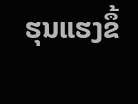ຮຸນແຮງຂຶ້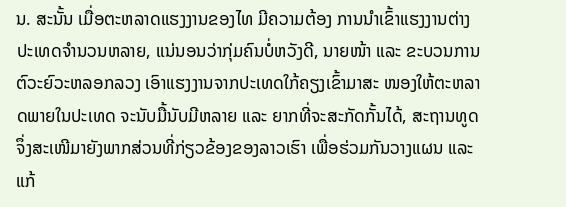ນ. ສະນັ້ນ ເມື່ອຕະຫລາດແຮງງານຂອງໄທ ມີຄວາມຕ້ອງ ການນຳເຂົ້າແຮງງານຕ່າງປະເທດຈຳນວນຫລາຍ, ແນ່ນອນວ່າກຸ່ມຄົນບໍ່ຫວັງດີ, ນາຍໜ້າ ແລະ ຂະບວນການຕົວະຍົວະຫລອກລວງ ເອົາແຮງງານຈາກປະເທດໃກ້ຄຽງເຂົ້າມາສະ ໜອງໃຫ້ຕະຫລາດພາຍໃນປະເທດ ຈະນັບມື້ນັບມີຫລາຍ ແລະ ຍາກທີ່ຈະສະກັດກັ້ນໄດ້, ສະຖານທູດ ຈຶ່ງສະເໜີມາຍັງພາກສ່ວນທີ່ກ່ຽວຂ້ອງຂອງລາວເຮົາ ເພື່ອຮ່ວມກັນວາງແຜນ ແລະ ແກ້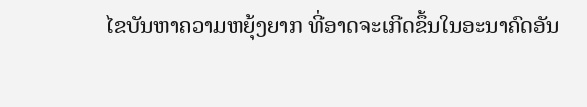ໄຂບັນຫາຄວາມຫຍຸ້ງຍາກ ທີ່ອາດຈະເກີດຂຶ້ນໃນອະນາຄົດອັນ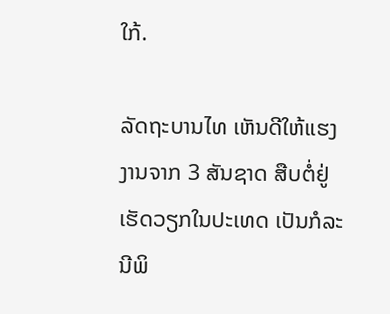ໃກ້.

ລັດຖະບານໄທ ເຫັນດີໃຫ້ແຮງງານຈາກ 3 ສັນຊາດ ສືບຕໍ່ຢູ່ເຮັດວຽກໃນປະເທດ ເປັນກໍລະນີພິ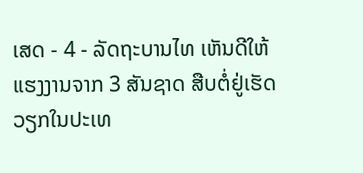ເສດ - 4 - ລັດຖະບານໄທ ເຫັນດີໃຫ້ແຮງງານຈາກ 3 ສັນຊາດ ສືບຕໍ່ຢູ່ເຮັດວຽກໃນປະເທ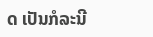ດ ເປັນກໍລະນີ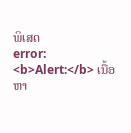ພິເສດ
error: <b>Alert:</b> ເນື້ອຫາ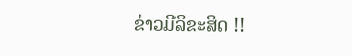ຂ່າວມີລິຂະສິດ !!